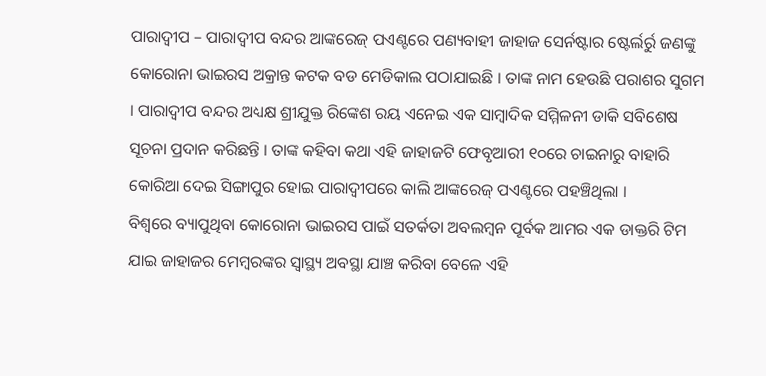ପାରାଦ୍ୱୀପ – ପାରାଦ୍ୱୀପ ବନ୍ଦର ଆଙ୍କରେଜ୍ ପଏଣ୍ଟରେ ପଣ୍ୟବାହୀ ଜାହାଜ ସେର୍ନଷ୍ଟାର ଷ୍ଟେର୍ଲର୍ରୁ ଜଣଙ୍କୁ କୋରୋନା ଭାଇରସ ଅକ୍ରାନ୍ତ କଟକ ବଡ ମେଡିକାଲ ପଠାଯାଇଛି । ତାଙ୍କ ନାମ ହେଉଛି ପରାଶର ସୁଗମ । ପାରାଦ୍ୱୀପ ବନ୍ଦର ଅଧ୍ୟକ୍ଷ ଶ୍ରୀଯୁକ୍ତ ରିଙ୍କେଶ ରୟ ଏନେଇ ଏକ ସାମ୍ବାଦିକ ସମ୍ମିଳନୀ ଡାକି ସବିଶେଷ ସୂଚନା ପ୍ରଦାନ କରିଛନ୍ତି । ତାଙ୍କ କହିବା କଥା ଏହି ଜାହାଜଟି ଫେବୃଆରୀ ୧୦ରେ ଚାଇନାରୁ ବାହାରି କୋରିଆ ଦେଇ ସିଙ୍ଗାପୁର ହୋଇ ପାରାଦ୍ୱୀପରେ କାଲି ଆଙ୍କରେଜ୍ ପଏଣ୍ଟରେ ପହଞ୍ଚିଥିଲା ।
ବିଶ୍ୱରେ ବ୍ୟାପୁଥିବା କୋରୋନା ଭାଇରସ ପାଇଁ ସତର୍କତା ଅବଲମ୍ବନ ପୂର୍ବକ ଆମର ଏକ ଡାକ୍ତରି ଟିମ ଯାଇ ଜାହାଜର ମେମ୍ବରଙ୍କର ସ୍ୱାସ୍ଥ୍ୟ ଅବସ୍ଥା ଯାଞ୍ଚ କରିବା ବେଳେ ଏହି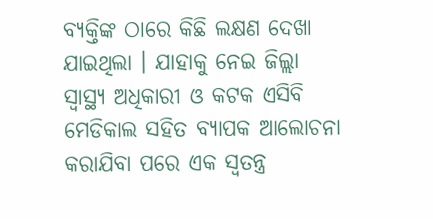ବ୍ୟକ୍ତିଙ୍କ ଠାରେ କିଛି ଲକ୍ଷଣ ଦେଖା ଯାଇଥିଲା । ଯାହାକୁ ନେଇ ଜିଲ୍ଲା ସ୍ୱାସ୍ଥ୍ୟ ଅଧିକାରୀ ଓ କଟକ ଏସିବି ମେଡିକାଲ ସହିତ ବ୍ୟାପକ ଆଲୋଚନା କରାଯିବା ପରେ ଏକ ସ୍ୱତନ୍ତ୍ର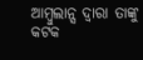ଆମ୍ବୁଲାନ୍ସ ଦ୍ୱାରା ତାଙ୍କୁ କଟକ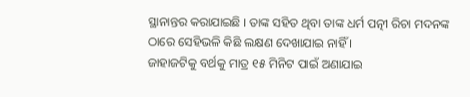ସ୍ଥାନାନ୍ତର କରାଯାଇଛି । ତାଙ୍କ ସହିତ ଥିବା ତାଙ୍କ ଧର୍ମ ପତ୍ନୀ ରିଚା ମଦନଙ୍କ ଠାରେ ସେହିଭଳି କିଛି ଲକ୍ଷଣ ଦେଖାଯାଇ ନାହିଁ ।
ଜାହାଜଟିକୁ ବର୍ଥକୁ ମାତ୍ର ୧୫ ମିନିଟ ପାଇଁ ଅଣାଯାଇ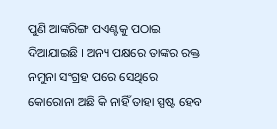ପୁଣି ଆଙ୍କରିଙ୍ଗ ପଏଣ୍ଟକୁ ପଠାଇ ଦିଆଯାଇଛି । ଅନ୍ୟ ପକ୍ଷରେ ତାଙ୍କର ରକ୍ତ ନମୁନା ସଂଗ୍ରହ ପରେ ସେଥିରେ କୋରୋନା ଅଛି କି ନାହିଁ ତାହା ସ୍ପଷ୍ଟ ହେବ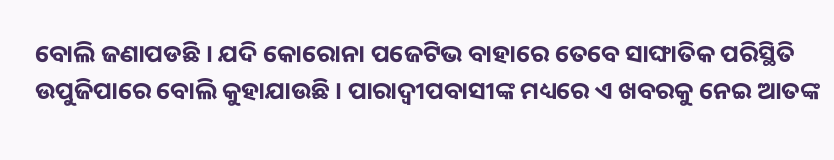ବୋଲି ଜଣାପଡଛି । ଯଦି କୋରୋନା ପଜେଟିଭ ବାହାରେ ତେବେ ସାଙ୍ଘାତିକ ପରିସ୍ଥିତି ଉପୁଜିପାରେ ବୋଲି କୁହାଯାଉଛି । ପାରାଦ୍ୱୀପବାସୀଙ୍କ ମଧ୍ୟରେ ଏ ଖବରକୁ ନେଇ ଆତଙ୍କ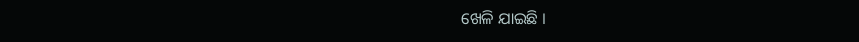ଖେଳି ଯାଇଛି ।